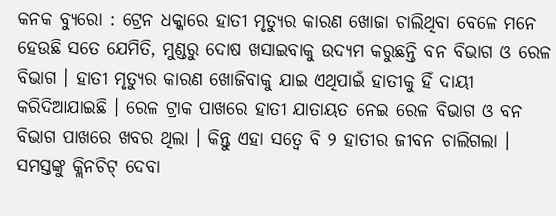କନକ ବ୍ୟୁରୋ : ଟ୍ରେନ ଧକ୍କାରେ ହାତୀ ମୃତ୍ୟୁର କାରଣ ଖୋଜା ଚାଲିଥିବା ବେଳେ ମନେ ହେଉଛି ସତେ ଯେମିତି, ମୁଣ୍ଡରୁ ଦୋଷ ଖସାଇବାକୁ ଉଦ୍ୟମ କରୁଛନ୍ତି ବନ ବିଭାଗ ଓ ରେଳ ବିଭାଗ । ହାତୀ ମୃତ୍ୟୁର କାରଣ ଖୋଜିବାକୁ ଯାଇ ଏଥିପାଇଁ ହାତୀକୁ ହିଁ ଦାୟୀ କରିଦିଆଯାଇଛି । ରେଳ ଟ୍ରାକ ପାଖରେ ହାତୀ ଯାତାୟତ ନେଇ ରେଳ ବିଭାଗ ଓ ବନ ବିଭାଗ ପାଖରେ ଖବର ଥିଲା । କିନ୍ତୁ ଏହା ସତ୍ୱେ ବି ୨ ହାତୀର ଜୀବନ ଚାଲିଗଲା । ସମସ୍ତଙ୍କୁ କ୍ଲିନଚିଟ୍ ଦେବା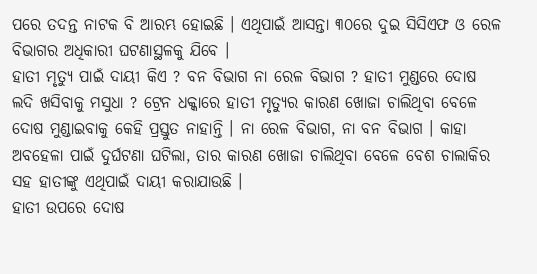ପରେ ତଦନ୍ତ ନାଟକ ବି ଆରମ୍ଭ ହୋଇଛି । ଏଥିପାଇଁ ଆସନ୍ତା ୩୦ରେ ଦୁଇ ସିସିଏଫ ଓ ରେଳ ବିଭାଗର ଅଧିକାରୀ ଘଟଣାସ୍ଥଳକୁ ଯିବେ ।
ହାତୀ ମୃତ୍ୟୁ ପାଇଁ ଦାୟୀ କିଏ ? ବନ ବିଭାଗ ନା ରେଳ ବିଭାଗ ? ହାତୀ ମୁଣ୍ଡରେ ଦୋଷ ଲଦି ଖସିବାକୁ ମସୁଧା ? ଟ୍ରେନ ଧକ୍କାରେ ହାତୀ ମୃତ୍ୟୁର କାରଣ ଖୋଜା ଚାଲିଥିବା ବେଳେ ଦୋଷ ମୁଣ୍ଡାଇବାକୁ କେହି ପ୍ରସ୍ତୁତ ନାହାନ୍ତି । ନା ରେଳ ବିଭାଗ, ନା ବନ ବିଭାଗ । କାହା ଅବହେଳା ପାଇଁ ଦୁର୍ଘଟଣା ଘଟିଲା, ତାର କାରଣ ଖୋଜା ଚାଲିଥିବା ବେଳେ ବେଶ ଚାଲାକିର ସହ ହାତୀଙ୍କୁ ଏଥିପାଇଁ ଦାୟୀ କରାଯାଉଛି ।
ହାତୀ ଉପରେ ଦୋଷ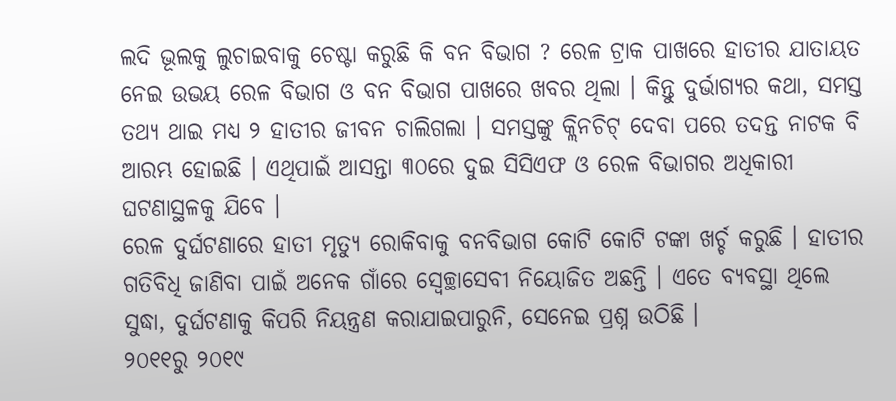ଲଦି ଭୂଲକୁ ଲୁଚାଇବାକୁ ଚେଷ୍ଟା କରୁଛି କି ବନ ବିଭାଗ ? ରେଳ ଟ୍ରାକ ପାଖରେ ହାତୀର ଯାତାୟତ ନେଇ ଉଭୟ ରେଳ ବିଭାଗ ଓ ବନ ବିଭାଗ ପାଖରେ ଖବର ଥିଲା । କିନ୍ତୁ ଦୁର୍ଭାଗ୍ୟର କଥା, ସମସ୍ତ ତଥ୍ୟ ଥାଇ ମଧ୍ୟ ୨ ହାତୀର ଜୀବନ ଚାଲିଗଲା । ସମସ୍ତଙ୍କୁ କ୍ଲିନଚିଟ୍ ଦେବା ପରେ ତଦନ୍ତ ନାଟକ ବି ଆରମ୍ଭ ହୋଇଛି । ଏଥିପାଇଁ ଆସନ୍ତା ୩୦ରେ ଦୁଇ ସିସିଏଫ ଓ ରେଳ ବିଭାଗର ଅଧିକାରୀ ଘଟଣାସ୍ଥଳକୁ ଯିବେ ।
ରେଳ ଦୁର୍ଘଟଣାରେ ହାତୀ ମୃତ୍ୟୁ ରୋକିବାକୁ ବନବିଭାଗ କୋଟି କୋଟି ଟଙ୍କା ଖର୍ଚ୍ଚ କରୁଛି । ହାତୀର ଗତିବିଧି ଜାଣିବା ପାଇଁ ଅନେକ ଗାଁରେ ସ୍ୱେଚ୍ଛାସେବୀ ନିୟୋଜିତ ଅଛନ୍ତି । ଏତେ ବ୍ୟବସ୍ଥା ଥିଲେ ସୁଦ୍ଧା, ଦୁର୍ଘଟଣାକୁ କିପରି ନିୟନ୍ତ୍ରଣ କରାଯାଇପାରୁନି, ସେନେଇ ପ୍ରଶ୍ନ ଉଠିଛି ।
୨୦୧୧ରୁ ୨୦୧୯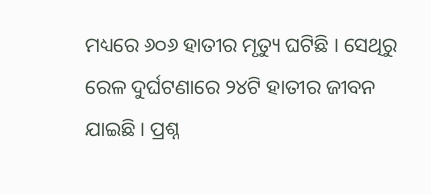ମଧ୍ୟରେ ୬୦୬ ହାତୀର ମୃତ୍ୟୁ ଘଟିଛି । ସେଥିରୁ ରେଳ ଦୁର୍ଘଟଣାରେ ୨୪ଟି ହାତୀର ଜୀବନ ଯାଇଛି । ପ୍ରଶ୍ନ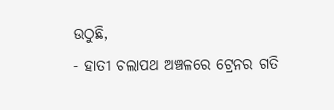ଉଠୁଛି,
- ହାତୀ ଚଲାପଥ ଅଞ୍ଚଳରେ ଟ୍ରେନର ଗତି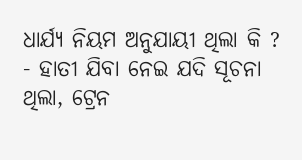ଧାର୍ଯ୍ୟ ନିୟମ ଅନୁଯାୟୀ ଥିଲା କି ?
- ହାତୀ ଯିବା ନେଇ ଯଦି ସୂଚନା ଥିଲା, ଟ୍ରେନ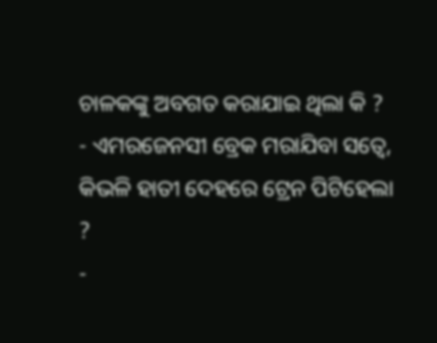ଚାଳକଙ୍କୁ ଅବଗତ କରାଯାଇ ଥିଲା କି ?
- ଏମରଜେନସୀ ବ୍ରେକ ମରାଯିବା ସତ୍ୱେ, କିଭଳି ହାତୀ ଦେହରେ ଟ୍ରେନ ପିଟିହେଲା ?
-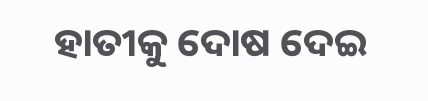ହାତୀକୁ ଦୋଷ ଦେଇ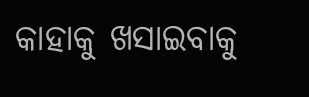କାହାକୁ ଖସାଇବାକୁ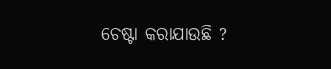ଚେଷ୍ଟା କରାଯାଉଛି ?